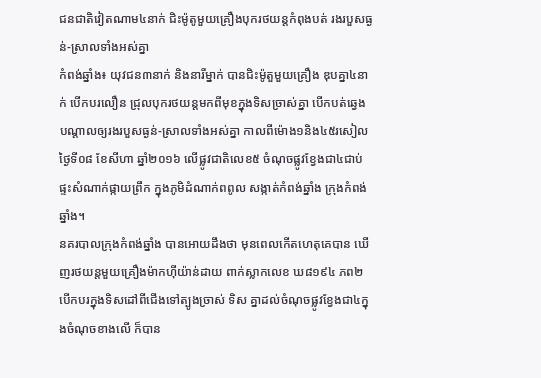ជនជាតិវៀតណាម៤នាក់ ជិះម៉ូតូមួយគ្រឿងបុករថយន្ដកំពុងបត់ រងរបួសធ្ងន់-ស្រាលទាំងអស់គ្នា
កំពង់ឆ្នាំង៖ យុវជន៣នាក់ និងនារីម្នាក់ បានជិះម៉ូតួមួយគ្រឿង ឌុបគ្នា៤នាក់ បើកបរលឿន ជ្រុលបុករថយន្តមកពីមុខក្នុងទិសច្រាស់គ្នា បើកបត់ឆ្វេង បណ្ដាលឲ្យរងរបួសធ្ងន់-ស្រាលទាំងអស់គ្នា កាលពីម៉ោង១និង៤៥រសៀល ថ្ងៃទី០៨ ខែសីហា ឆ្នាំ២០១៦ លើផ្លូវជាតិលេខ៥ ចំណុចផ្លូវខ្វែងជា៤ជាប់ផ្ទះសំណាក់ផ្កាយព្រឹក ក្នុងភូមិដំណាក់ពពូល សង្កាត់កំពង់ឆ្នាំង ក្រុងកំពង់ឆ្នាំង។
នគរបាលក្រុងកំពង់ឆ្នាំង បានអោយដឹងថា មុនពេលកើតហេតុគេបាន ឃើញរថយន្តមួយគ្រឿងម៉ាកហ៊ីយ៉ាន់ដាយ ពាក់ស្លាកលេខ ឃ៨១៩៤ ភព២ បើកបរក្នុងទិសដៅពីជើងទៅត្បូងច្រាស់ ទិស គ្នាដល់ចំណុចផ្លូវខ្វែងជា៤ក្នុងចំណុចខាងលើ ក៏បាន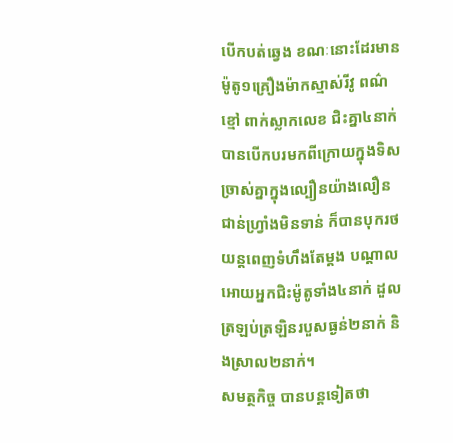បើកបត់ឆ្វេង ខណៈនោះដែរមានម៉ូតូ១គ្រឿងម៉ាកស្មាស់រីវូ ពណ៌ខ្មៅ ពាក់ស្លាកលេខ ជិះគ្នា៤នាក់ បានបើកបរមកពីក្រោយក្នុងទិសច្រាស់គ្នាក្នុងល្បឿនយ៉ាងលឿន ជាន់ហ្វ្រាំងមិនទាន់ ក៏បានបុករថយន្តពេញទំហឹងតែម្តង បណ្តាលអោយអ្នកជិះម៉ូតូទាំង៤នាក់ ដួលត្រឡប់ត្រឡិនរបួសធ្ងន់២នាក់ និងស្រាល២នាក់។
សមត្ថកិច្ច បានបន្ដទៀតថា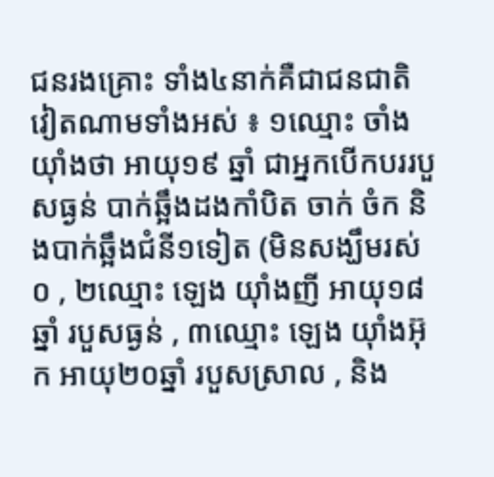ជនរងគ្រោះ ទាំង៤នាក់គឺជាជនជាតិវៀតណាមទាំងអស់ ៖ ១ឈ្មោះ ចាំង យ៉ាំងថា អាយុ១៩ ឆ្នាំ ជាអ្នកបើកបររបួសធ្ងន់ បាក់ឆ្អឹងដងកាំបិត ចាក់ ចំក និងបាក់ឆ្អឹងជំនី១ទៀត (មិនសង្ឃឹមរស់ ០ , ២ឈ្មោះ ឡេង យ៉ាំងញី អាយុ១៨ឆ្នាំ របួសធ្ងន់ , ៣ឈ្មោះ ឡេង យ៉ាំងអ៊ុក អាយុ២០ឆ្នាំ របួសស្រាល , និង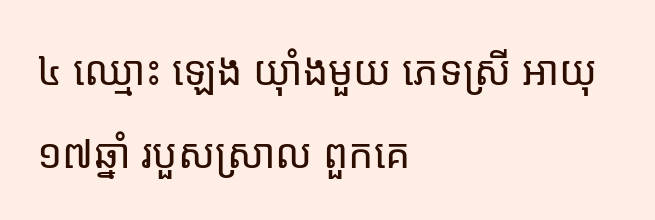៤ ឈ្មោះ ឡេង យ៉ាំងមួយ ភេទស្រី អាយុ ១៧ឆ្នាំ របួសស្រាល ពួកគេ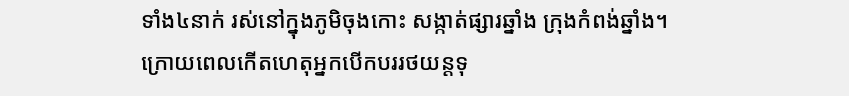ទាំង៤នាក់ រស់នៅក្នុងភូមិចុងកោះ សង្កាត់ផ្សារឆ្នាំង ក្រុងកំពង់ឆ្នាំង។
ក្រោយពេលកើតហេតុអ្នកបើកបររថយន្តទុ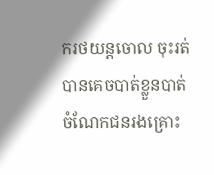ករថយន្តចោល ចុះរត់បានគេចបាត់ខ្លួនបាត់ ចំណែកជនរងគ្រោះ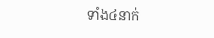ទាំង៤នាក់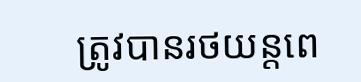ត្រូវបានរថយន្តពេ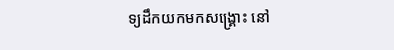ទ្យដឹកយកមកសង្គ្រោះ នៅ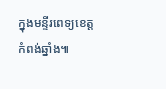ក្នុងមន្ទីរពេទ្យខេត្តកំពង់ឆ្នាំង៕